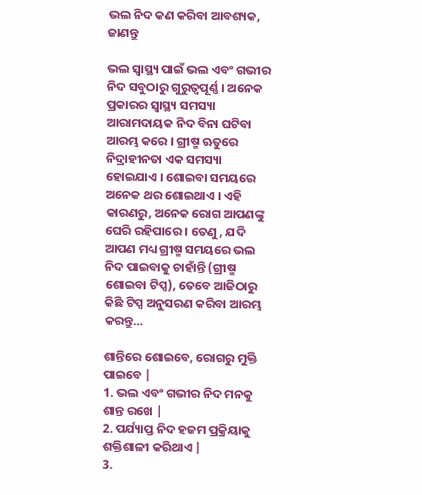ଭଲ ନିଦ କଣ କରିବା ଆବଶ୍ୟକ, ଜାଣନ୍ତୁ

ଭଲ ସ୍ୱାସ୍ଥ୍ୟ ପାଇଁ ଭଲ ଏବଂ ଗଭୀର ନିଦ ସବୁଠାରୁ ଗୁରୁତ୍ୱପୂର୍ଣ୍ଣ । ଅନେକ ପ୍ରକାରର ସ୍ୱାସ୍ଥ୍ୟ ସମସ୍ୟା ଆରାମଦାୟକ ନିଦ ବିନା ଘଟିବା ଆରମ୍ଭ କରେ । ଗ୍ରୀଷ୍ମ ଋତୁରେ ନିଦ୍ରାହୀନତା ଏକ ସମସ୍ୟା ହୋଇଯାଏ । ଶୋଇବା ସମୟରେ ଅନେକ ଥର ଶୋଇଥାଏ । ଏହି କାରଣରୁ, ଅନେକ ରୋଗ ଆପଣଙ୍କୁ ଘେରି ରହିପାରେ । ତେଣୁ, ଯଦି ଆପଣ ମଧ୍ୟ ଗ୍ରୀଷ୍ମ ସମୟରେ ଭଲ ନିଦ ପାଇବାକୁ ଚାହାଁନ୍ତି (ଗ୍ରୀଷ୍ମ ଶୋଇବା ଟିପ୍ସ), ତେବେ ଆଜିଠାରୁ କିଛି ଟିପ୍ସ ଅନୁସରଣ କରିବା ଆରମ୍ଭ କରନ୍ତୁ…

ଶାନ୍ତିରେ ଶୋଇବେ, ରୋଗରୁ ମୁକ୍ତି ପାଇବେ |
1. ଭଲ ଏବଂ ଗଭୀର ନିଦ ମନକୁ ଶାନ୍ତ ରଖେ |
2. ପର୍ଯ୍ୟାପ୍ତ ନିଦ ହଜମ ପ୍ରକ୍ରିୟାକୁ ଶକ୍ତିଶାଳୀ କରିଥାଏ |
3.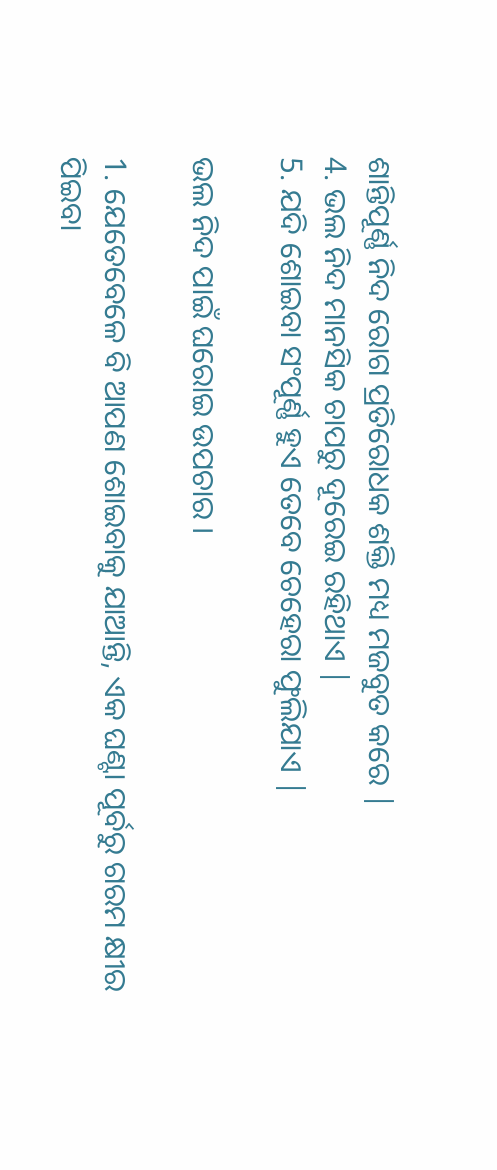ଶାନ୍ତିପୂର୍ଣ୍ଣ ନିଦ ରୋଗ ପ୍ରତିରୋଧକ ଶକ୍ତି ମଧ୍ୟ ମଜବୁତ କରେ |
4. ଭଲ ନିଦ ମାନସିକ ଚାପରୁ ଦୂରେଇ ରହିଥାଏ |
5. ଯଦି ଶୋଇବା ସଂପୂର୍ଣ୍ଣ ହୁଏ ତେବେ ଚେହେରା ଫୁଲିଯାଏ |

ଭଲ ନିଦ ପାଇଁ ଘରୋଇ ଉପଚାର ।

1. ଯେତେବେଳେ ବି ଆପଣ ଶୋଇବାକୁ ଯାଆନ୍ତି, ଏକ ଘଣ୍ଟା ପୂର୍ବରୁ ଗରମ କ୍ଷୀର ପିଇବା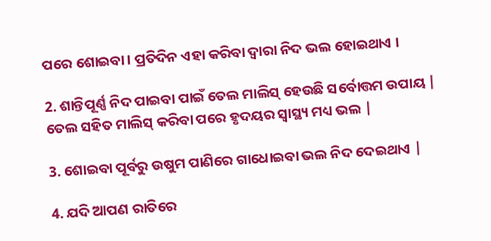ପରେ ଶୋଇବା । ପ୍ରତିଦିନ ଏହା କରିବା ଦ୍ୱାରା ନିଦ ଭଲ ହୋଇଥାଏ ।

2. ଶାନ୍ତିପୂର୍ଣ୍ଣ ନିଦ ପାଇବା ପାଇଁ ତେଲ ମାଲିସ୍ ହେଉଛି ସର୍ବୋତ୍ତମ ଉପାୟ | ତେଲ ସହିତ ମାଲିସ୍ କରିବା ପରେ ହୃଦୟର ସ୍ୱାସ୍ଥ୍ୟ ମଧ୍ୟ ଭଲ |

3. ଶୋଇବା ପୂର୍ବରୁ ଉଷୁମ ପାଣିରେ ଗାଧୋଇବା ଭଲ ନିଦ ଦେଇଥାଏ |

4. ଯଦି ଆପଣ ରାତିରେ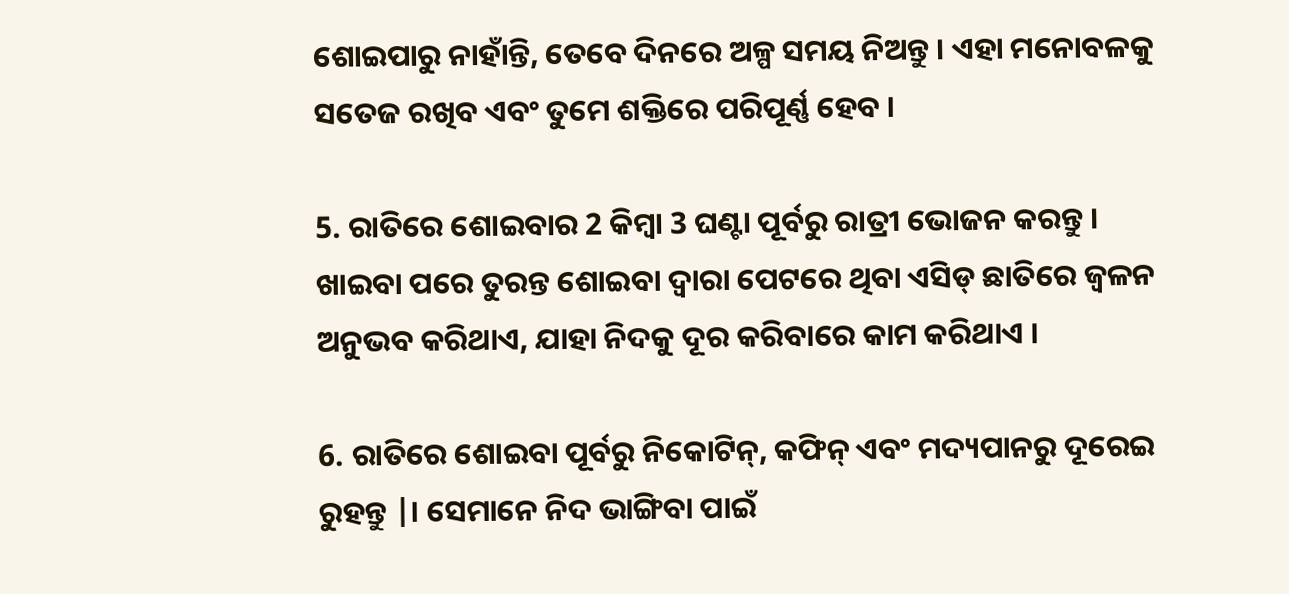ଶୋଇପାରୁ ନାହାଁନ୍ତି, ତେବେ ଦିନରେ ଅଳ୍ପ ସମୟ ନିଅନ୍ତୁ । ଏହା ମନୋବଳକୁ ସତେଜ ରଖିବ ଏବଂ ତୁମେ ଶକ୍ତିରେ ପରିପୂର୍ଣ୍ଣ ହେବ ।

5. ରାତିରେ ଶୋଇବାର 2 କିମ୍ବା 3 ଘଣ୍ଟା ପୂର୍ବରୁ ରାତ୍ରୀ ଭୋଜନ କରନ୍ତୁ । ଖାଇବା ପରେ ତୁରନ୍ତ ଶୋଇବା ଦ୍ୱାରା ପେଟରେ ଥିବା ଏସିଡ୍ ଛାତିରେ ଜ୍ୱଳନ ଅନୁଭବ କରିଥାଏ, ଯାହା ନିଦକୁ ଦୂର କରିବାରେ କାମ କରିଥାଏ ।

6. ରାତିରେ ଶୋଇବା ପୂର୍ବରୁ ନିକୋଟିନ୍, କଫିନ୍ ଏବଂ ମଦ୍ୟପାନରୁ ଦୂରେଇ ରୁହନ୍ତୁ |। ସେମାନେ ନିଦ ଭାଙ୍ଗିବା ପାଇଁ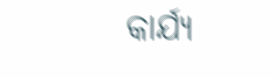କାର୍ଯ୍ୟ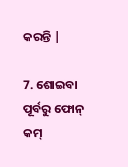କରନ୍ତି |

7. ଶୋଇବା ପୂର୍ବରୁ ଫୋନ୍ କମ୍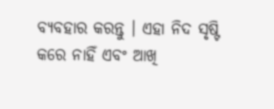ବ୍ୟବହାର କରନ୍ତୁ । ଏହା ନିଦ ସୃଷ୍ଟି କରେ ନାହିଁ ଏବଂ ଆଖି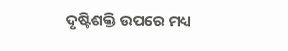ଦୃଷ୍ଟିଶକ୍ତି ଉପରେ ମଧ୍ୟ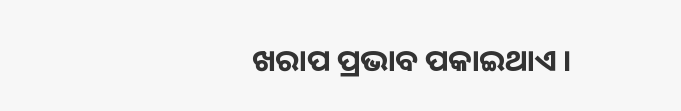ଖରାପ ପ୍ରଭାବ ପକାଇଥାଏ ।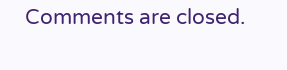Comments are closed.